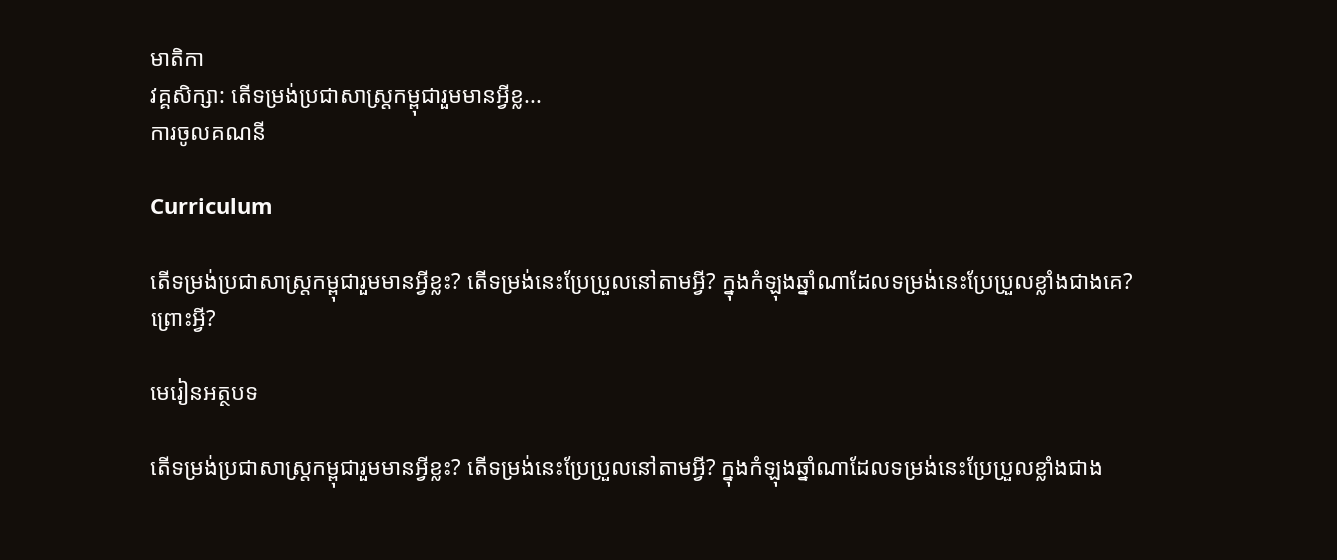មាតិកា
វគ្គសិក្សា: តើទម្រង់ប្រជាសាស្រ្តកម្ពុជារួមមានអ្វីខ្ល...
ការចូលគណនី

Curriculum

តើទម្រង់ប្រជាសាស្រ្តកម្ពុជារួមមានអ្វីខ្លះ? តើទម្រង់នេះប្រែប្រួលនៅតាមអ្វី? ក្នុងកំឡុងឆ្នាំណាដែលទម្រង់នេះប្រែប្រួលខ្លាំងជាងគេ? ព្រោះអ្វី?

មេរៀនអត្ថបទ

តើទម្រង់ប្រជាសាស្រ្តកម្ពុជារួមមានអ្វីខ្លះ? តើទម្រង់នេះប្រែប្រួលនៅតាមអ្វី? ក្នុងកំឡុងឆ្នាំណាដែលទម្រង់នេះប្រែប្រួលខ្លាំងជាង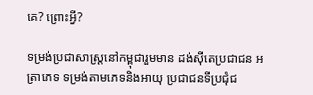គេ? ព្រោះអ្វី?

ទម្រង់ប្រជាសាស្រ្តនៅកម្ពុជារួមមាន ដង់ស៊ីតេប្រជាជន អត្រាភេទ ទម្រង់តាមភេទនិងអាយុ ប្រជាជនទីប្រជុំជ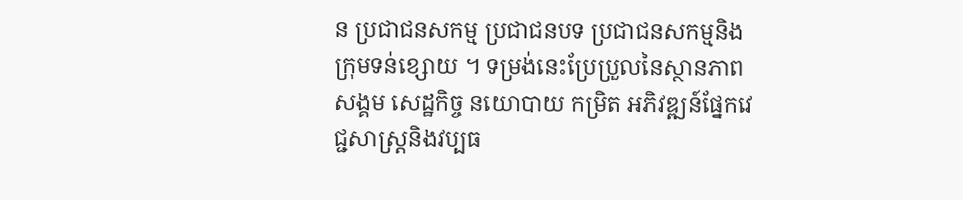ន ប្រជាជនសកម្ម ប្រជាជនបទ ប្រជាជនសកម្មនិងក្រុមទន់ខ្សោយ ។ ទម្រង់នេះប្រែប្រួលនៃស្ថានភាពសង្គម សេដ្ឋកិច្ច នយោបាយ កម្រិត អភិវឌ្ឍន៍ផ្នែកវេជ្ជសាស្រ្តនិងវប្បធ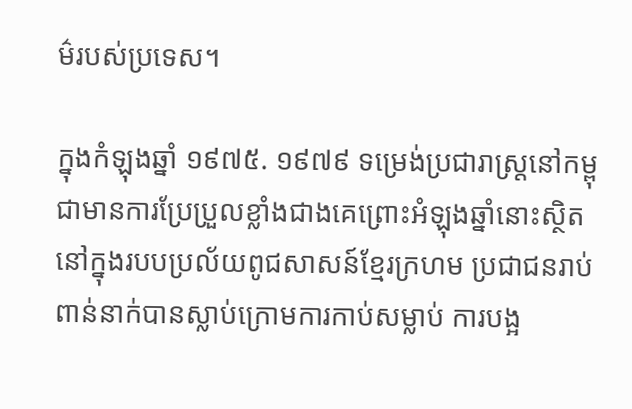ម៌របស់ប្រទេស។

ក្នុងកំឡុងឆ្នាំ ១៩៧៥. ១៩៧៩ ទម្រេង់ប្រជារាស្រ្តនៅកម្ពុជាមានការប្រែប្រួលខ្លាំងជាងគេព្រោះអំឡុងឆ្នាំនោះស្ថិតនៅក្នុងរបបប្រល័យពូជសាសន៍ខ្មែរក្រហម ប្រជាជនរាប់ពាន់នាក់បានស្លាប់ក្រោមការកាប់សម្លាប់ ការបង្អ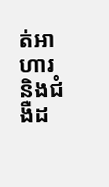ត់អាហារ និងជំងឺដ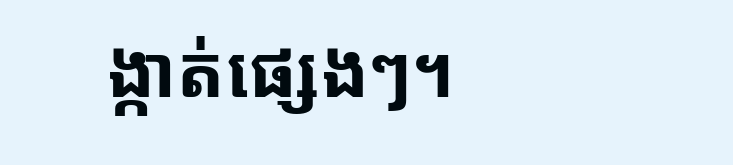ង្កាត់ផ្សេងៗ។